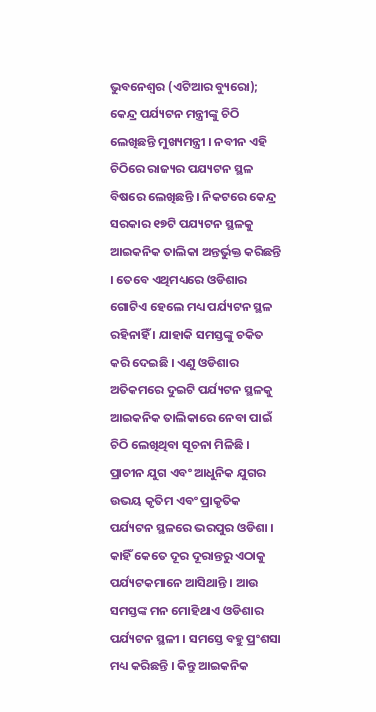ଭୁବନେଶ୍ୱର (ଏଟିଆର ବ୍ୟୁରୋ); କେନ୍ଦ୍ର ପର୍ଯ୍ୟଟନ ମନ୍ତ୍ରୀଙ୍କୁ ଚିଠି ଲେଖିଛନ୍ତି ମୁଖ୍ୟମନ୍ତ୍ରୀ । ନବୀନ ଏହି ଚିଠିରେ ରାଜ୍ୟର ପଯ୍ୟଟନ ସ୍ଥଳ ବିଷରେ ଲେଖିଛନ୍ତି । ନିକଟରେ କେନ୍ଦ୍ର ସରକାର ୧୭ଟି ପଯ୍ୟଟନ ସ୍ଥଳକୁ ଆଇକନିକ ତାଲିକା ଅନ୍ତର୍ଭୁକ୍ତ କରିଛନ୍ତି । ତେବେ ଏଥିମଧ୍ୟରେ ଓଡିଶାର ଗୋଟିଏ ହେଲେ ମଧ୍ୟ ପର୍ଯ୍ୟଟନ ସ୍ଥଳ ରହିନାହିଁ । ଯାହାକି ସମସ୍ତଙ୍କୁ ଚକିତ କରି ଦେଇଛି । ଏଣୁ ଓଡିଶାର ଅତିକମରେ ଦୁଇଟି ପର୍ଯ୍ୟଟନ ସ୍ଥଳକୁ ଆଇକନିକ ତାଲିକାରେ ନେବା ପାଇଁ ଚିଠି ଲେଖିଥିବା ସୂଚନା ମିଳିଛି ।
ପ୍ରାଚୀନ ଯୁଗ ଏବଂ ଆଧୁନିକ ଯୁଗର ଉଭୟ କୃତିମ ଏବଂ ପ୍ରାକୃତିକ ପର୍ଯ୍ୟଟନ ସ୍ଥଳରେ ଭରପୁର ଓଡିଶା । କାହିଁ କେତେ ଦୂର ଦୂରାନ୍ତରୁ ଏଠାକୁ ପର୍ଯ୍ୟଟକମାନେ ଆସିଥାନ୍ତି । ଆଉ ସମସ୍ତଙ୍କ ମନ ମୋହିଥାଏ ଓଡିଶାର ପର୍ଯ୍ୟଟନ ସ୍ଥଳୀ । ସମସ୍ତେ ବହୁ ପ୍ରଂଶସା ମଧ୍ୟ କରିଛନ୍ତି । କିନ୍ତୁ ଆଇକନିକ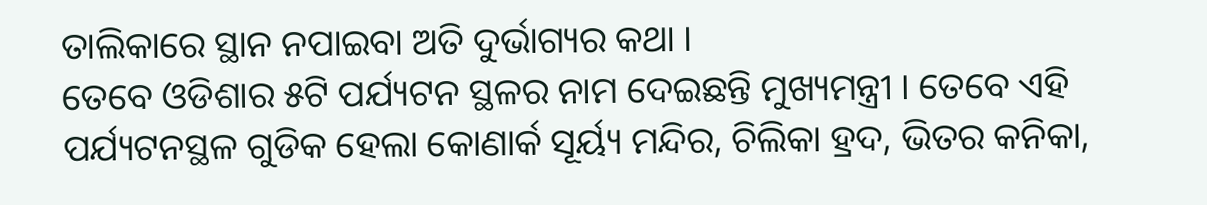ତାଲିକାରେ ସ୍ଥାନ ନପାଇବା ଅତି ଦୁର୍ଭାଗ୍ୟର କଥା ।
ତେବେ ଓଡିଶାର ୫ଟି ପର୍ଯ୍ୟଟନ ସ୍ଥଳର ନାମ ଦେଇଛନ୍ତି ମୁଖ୍ୟମନ୍ତ୍ରୀ । ତେବେ ଏହି ପର୍ଯ୍ୟଟନସ୍ଥଳ ଗୁଡିକ ହେଲା କୋଣାର୍କ ସୂର୍ୟ୍ୟ ମନ୍ଦିର, ଚିଲିକା ହ୍ରଦ, ଭିତର କନିକା,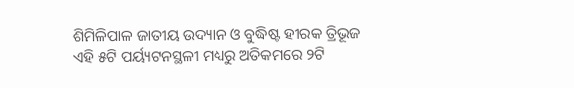ଶିମିଳିପାଳ ଜାତୀୟ ଉଦ୍ୟାନ ଓ ବୁଦ୍ଧିଷ୍ଟ ହୀରକ ତ୍ରିଭୂଜ ଏହି ୫ଟି ପର୍ୟ୍ୟଟନସ୍ଥଳୀ ମଧ୍ୟରୁ ଅତିକମରେ ୨ଟି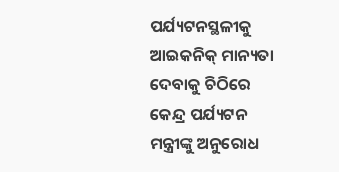ପର୍ଯ୍ୟଟନସ୍ଥଳୀକୁ ଆଇକନିକ୍ ମାନ୍ୟତା ଦେବାକୁ ଚିଠିରେ କେନ୍ଦ୍ର ପର୍ଯ୍ୟଟନ ମନ୍ତ୍ରୀଙ୍କୁ ଅନୁରୋଧ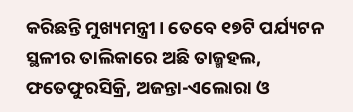କରିଛନ୍ତି ମୁଖ୍ୟମନ୍ତ୍ରୀ। ତେବେ ୧୭ଟି ପର୍ଯ୍ୟଟନ ସ୍ଥଳୀର ତାଲିକାରେ ଅଛି ତାଜ୍ମହଲ, ଫତେଫୁରସିକ୍ରି, ଅଜନ୍ତା-ଏଲୋରା ଓ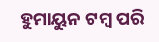ହୁମାୟୁନ ଟମ୍ବ ପରି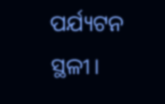ପର୍ଯ୍ୟଟନ ସ୍ଥଳୀ।